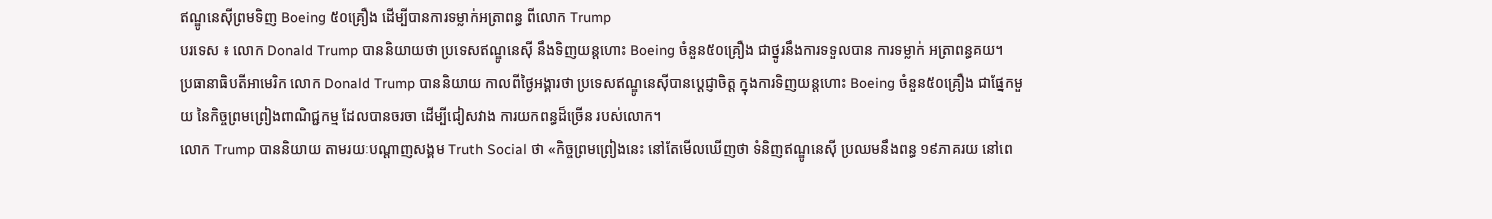ឥណ្ឌូនេស៊ីព្រមទិញ Boeing ៥០គ្រឿង ដើម្បីបានការទម្លាក់អត្រាពន្ធ ពីលោក Trump
បរទេស ៖ លោក Donald Trump បាននិយាយថា ប្រទេសឥណ្ឌូនេស៊ី នឹងទិញយន្តហោះ Boeing ចំនួន៥០គ្រឿង ជាថ្នូរនឹងការទទួលបាន ការទម្លាក់ អត្រាពន្ធគយ។
ប្រធានាធិបតីអាមេរិក លោក Donald Trump បាននិយាយ កាលពីថ្ងៃអង្គារថា ប្រទេសឥណ្ឌូនេស៊ីបានប្តេជ្ញាចិត្ត ក្នុងការទិញយន្តហោះ Boeing ចំនួន៥០គ្រឿង ជាផ្នែកមួយ នៃកិច្ចព្រមព្រៀងពាណិជ្ជកម្ម ដែលបានចរចា ដើម្បីជៀសវាង ការយកពន្ធដ៏ច្រើន របស់លោក។
លោក Trump បាននិយាយ តាមរយៈបណ្តាញសង្គម Truth Social ថា «កិច្ចព្រមព្រៀងនេះ នៅតែមើលឃើញថា ទំនិញឥណ្ឌូនេស៊ី ប្រឈមនឹងពន្ធ ១៩ភាគរយ នៅពេ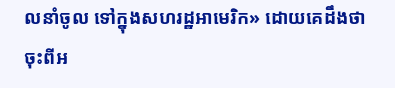លនាំចូល ទៅក្នុងសហរដ្ឋអាមេរិក» ដោយគេដឹងថា ចុះពីអ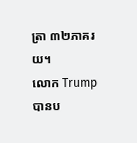ត្រា ៣២ភាគរយ។
លោក Trump បានប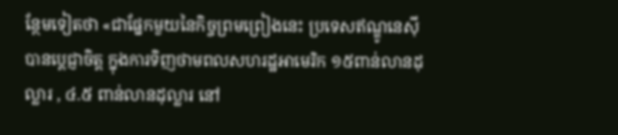ន្ថែមទៀតថា «ជាផ្នែកមួយនៃកិច្ចព្រមព្រៀងនេះ ប្រទេសឥណ្ឌូនេស៊ី បានប្តេជ្ញាចិត្ត ក្នុងការទិញថាមពលសហរដ្ឋអាមេរិក ១៥ពាន់លានដុល្លារ , ៤.៥ ពាន់លានដុល្លារ នៅ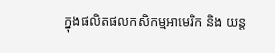ក្នុងផលិតផលកសិកម្មអាមេរិក និង យន្ត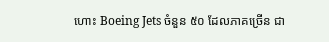ហោះ Boeing Jets ចំនួន ៥០ ដែលភាគច្រើន ជា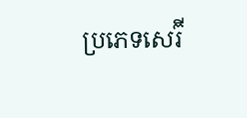ប្រភេទសេរ៊ី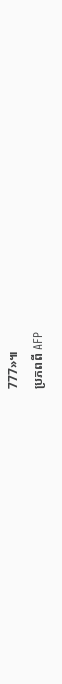777»៕
ប្រភពពី AFP